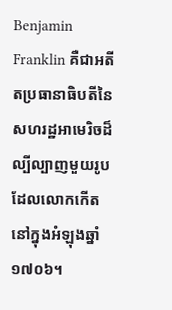Benjamin Franklin គឺជាអតីតប្រធានាធិបតីនៃសហរដ្ឋអាមេរិចដ៏ល្បីល្បាញមួយរូប ដែលលោកកើតនៅក្នុងអំឡុងឆ្នាំ ១៧០៦។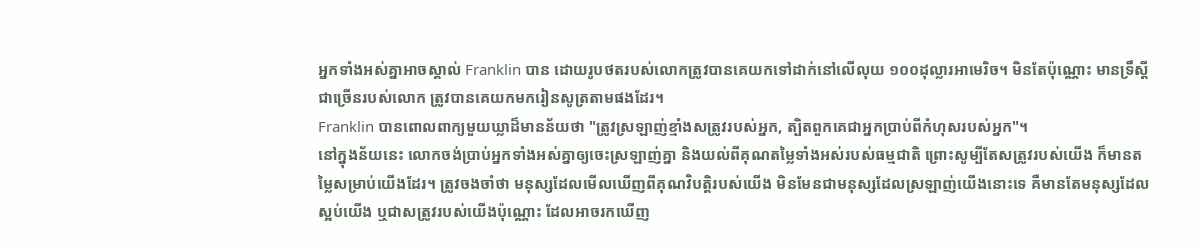អ្នកទាំងអស់គ្នាអាចស្គាល់ Franklin បាន ដោយរូបថតរបស់លោកត្រូវបានគេយកទៅដាក់នៅលើលុយ ១០០ដុល្លារអាមេរិច។ មិនតែប៉ុណ្ណោះ មានទ្រឹស្ដីជាច្រើនរបស់លោក ត្រូវបានគេយកមករៀនសូត្រតាមផងដែរ។
Franklin បានពោលពាក្យមួយឃ្លាដ៏មានន័យថា "ត្រូវស្រឡាញ់ខ្មាំងសត្រូវរបស់អ្នក, ត្បិតពួកគេជាអ្នកប្រាប់ពីកំហុសរបស់អ្នក"។
នៅក្នុងន័យនេះ លោកចង់ប្រាប់អ្នកទាំងអស់គ្នាឲ្យចេះស្រឡាញ់គ្នា និងយល់ពីគុណតម្លៃទាំងអស់របស់ធម្មជាតិ ព្រោះសូម្បីតែសត្រូវរបស់យើង ក៏មានតម្លៃសម្រាប់យើងដែរ។ ត្រូវចងចាំថា មនុស្សដែលមើលឃើញពីគុណវិបត្តិរបស់យើង មិនមែនជាមនុស្សដែលស្រឡាញ់យើងនោះទេ គឺមានតែមនុស្សដែលស្អប់យើង ឬជាសត្រូវរបស់យើងប៉ុណ្ណោះ ដែលអាចរកឃើញ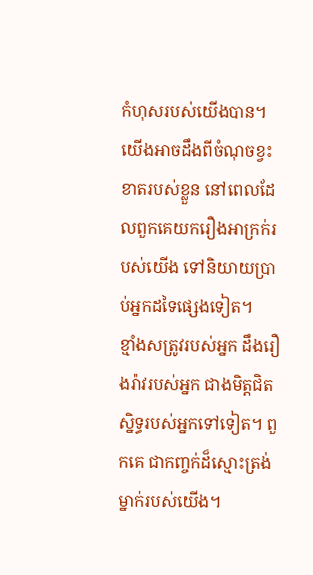កំហុសរបស់យើងបាន។ យើងអាចដឹងពីចំណុចខ្វះខាតរបស់ខ្លួន នៅពេលដែលពួកគេយករឿងអាក្រក់របស់យើង ទៅនិយាយប្រាប់អ្នកដទៃផ្សេងទៀត។
ខ្មាំងសត្រូវរបស់អ្នក ដឹងរឿងរ៉ាវរបស់អ្នក ជាងមិត្តជិតស្និទ្ធរបស់អ្នកទៅទៀត។ ពួកគេ ជាកញ្ចក់ដ៏ស្មោះត្រង់ម្នាក់របស់យើង។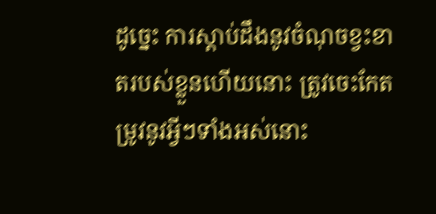ដូច្នេះ ការស្ដាប់ដឹងនូវចំណុចខ្វះខាតរបស់ខ្លួនហើយនោះ ត្រូវចេះកែតម្រូវនូវអ្វីៗទាំងអស់នោះ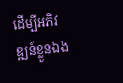ដើម្បីអភិវឌ្ឍន៍ខ្លួនឯង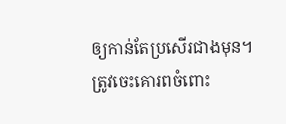ឲ្យកាន់តែប្រសើរជាងមុន។ ត្រូវចេះគោរពចំពោះ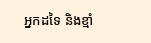អ្នកដទៃ និងខ្មាំ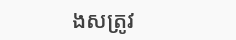ងសត្រូវ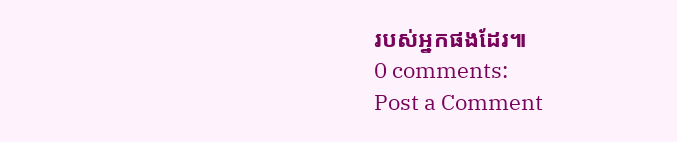របស់អ្នកផងដែរ៕
0 comments:
Post a Comment